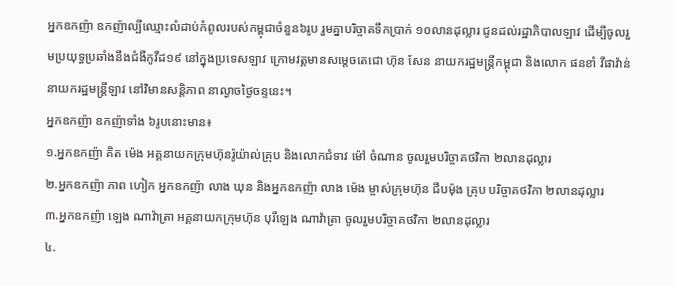អ្នកឧកញ៉ា ឧកញ៉ាល្បីឈ្មោះលំដាប់កំពូលរបស់កម្ពុជាចំនួន៦រូប រួមគ្នាបរិច្ចាគទឹកប្រាក់ ១០លានដុល្លារ ជូនដល់រដ្ឋាភិបាលឡាវ ដើម្បីចូលរួមប្រយុទ្ធប្រឆាំងនឹងជំងឺកូវីដ១៩ នៅក្នុងប្រទេសឡាវ ក្រោមវត្តមានសម្តេចតេជោ ហ៊ុន សែន នាយករដ្ឋមន្រ្តីកម្ពុជា និងលោក ផនខាំ វីផាវ៉ាន់ នាយករដ្ឋមន្ត្រីឡាវ នៅវិមានសន្តិភាព នាល្ងាចថ្ងៃចន្ទនេះ។
អ្នកឧកញ៉ា ឧកញ៉ាទាំង ៦រូបនោះមាន៖
១.អ្នកឧកញ៉ា គិត ម៉េង អគ្គនាយកក្រុមហ៊ុនរ៉ូយ៉ាល់គ្រុប និងលោកជំទាវ ម៉ៅ ចំណាន ចូលរួមបរិច្ចាគថវិកា ២លានដុល្លារ
២.អ្នកឧកញ៉ា ភាព ហៀក អ្នកឧកញ៉ា លាង ឃុន និងអ្នកឧកញ៉ា លាង ម៉េង ម្ចាស់ក្រុមហ៊ុន ជីបម៉ុង គ្រុប បរិច្ចាគថវិកា ២លានដុល្លារ
៣.អ្នកឧកញ៉ា ឡេង ណាវ៉ាត្រា អគ្គនាយកក្រុមហ៊ុន បុរីឡេង ណាវ៉ាត្រា ចូលរួមបរិច្ចាគថវិកា ២លានដុល្លារ
៤.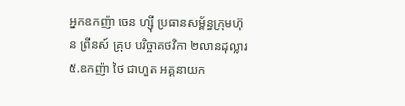អ្នកឧកញ៉ា ចេន ហ្ស៊ី ប្រធានសម្ព័ន្ធក្រុមហ៊ុន ព្រីនស៍ គ្រុប បរិច្ចាគថវិកា ២លានដុល្លារ
៥.ឧកញ៉ា ថៃ ជាហួត អគ្គនាយក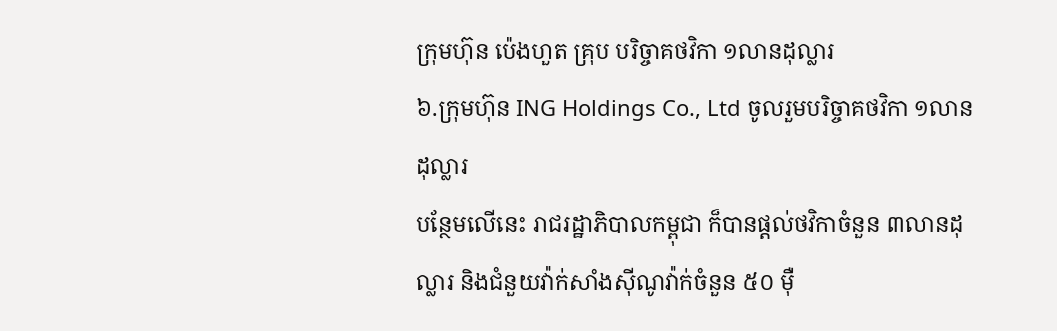ក្រុមហ៊ុន ប៉េងហួត គ្រុប បរិច្ចាគថវិកា ១លានដុល្លារ
៦.ក្រុមហ៊ុន ING Holdings Co., Ltd ចូលរួមបរិច្ចាគថវិកា ១លានដុល្លារ
បន្ថែមលើនេះ រាជរដ្ឋាភិបាលកម្ពុជា ក៏បានផ្តល់ថវិកាចំនួន ៣លានដុល្លារ និងជំនួយវ៉ាក់សាំងស៊ីណូវ៉ាក់ចំនួន ៥០ ម៉ឺ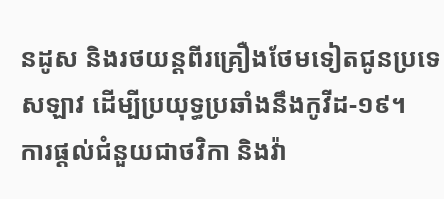នដូស និងរថយន្តពីរគ្រឿងថែមទៀតជូនប្រទេសឡាវ ដើម្បីប្រយុទ្ធប្រឆាំងនឹងកូវីដ-១៩។
ការផ្តល់ជំនួយជាថវិកា និងវ៉ា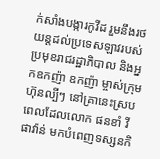ក់សាំងបង្ការកូវីដ រួមនឹងរថយន្តដល់ប្រទេសឡាវរបស់ប្រមុខរាជរដ្ឋាភិបាល និងអ្នកឧកញ៉ា ឧកញ៉ា ម្ចាស់ក្រុមហ៊ុនល្បីៗ នៅគ្រានេះស្របពេលដែលលោក ផនខាំ វីផាវ៉ាន់ មកបំពេញទស្សនកិ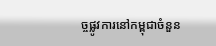ច្ចផ្លូវការនៅកម្ពុជាចំនួន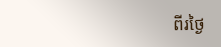ពីរថ្ងៃ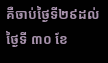គឺចាប់ថ្ងៃទី២៩ដល់ថ្ងៃទី ៣០ ខែ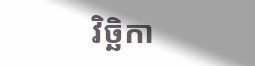វិច្ឆិកា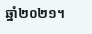ឆ្នាំ២០២១។